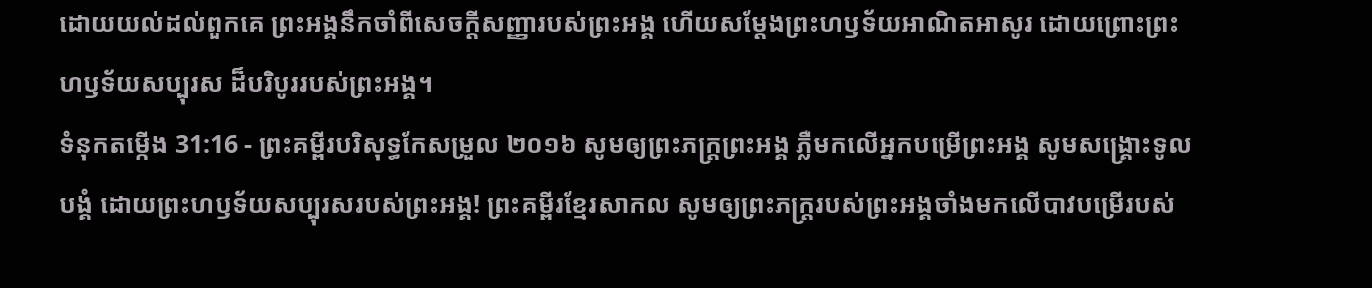ដោយយល់ដល់ពួកគេ ព្រះអង្គនឹកចាំពីសេចក្ដីសញ្ញារបស់ព្រះអង្គ ហើយសម្ដែងព្រះហឫទ័យអាណិតអាសូរ ដោយព្រោះព្រះហឫទ័យសប្បុរស ដ៏បរិបូររបស់ព្រះអង្គ។
ទំនុកតម្កើង 31:16 - ព្រះគម្ពីរបរិសុទ្ធកែសម្រួល ២០១៦ សូមឲ្យព្រះភក្ត្រព្រះអង្គ ភ្លឺមកលើអ្នកបម្រើព្រះអង្គ សូមសង្គ្រោះទូលបង្គំ ដោយព្រះហឫទ័យសប្បុរសរបស់ព្រះអង្គ! ព្រះគម្ពីរខ្មែរសាកល សូមឲ្យព្រះភក្ត្ររបស់ព្រះអង្គចាំងមកលើបាវបម្រើរបស់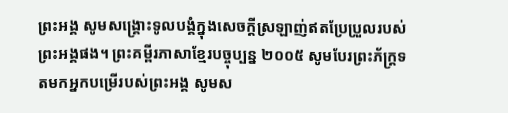ព្រះអង្គ សូមសង្គ្រោះទូលបង្គំក្នុងសេចក្ដីស្រឡាញ់ឥតប្រែប្រួលរបស់ព្រះអង្គផង។ ព្រះគម្ពីរភាសាខ្មែរបច្ចុប្បន្ន ២០០៥ សូមបែរព្រះភ័ក្ត្រទតមកអ្នកបម្រើរបស់ព្រះអង្គ សូមស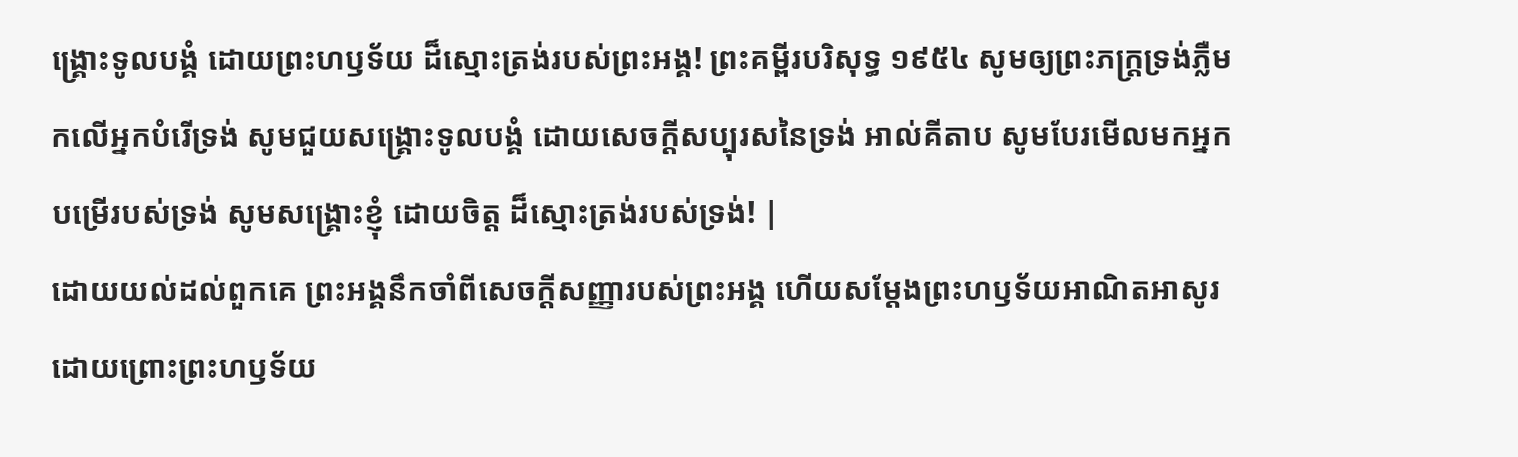ង្គ្រោះទូលបង្គំ ដោយព្រះហឫទ័យ ដ៏ស្មោះត្រង់របស់ព្រះអង្គ! ព្រះគម្ពីរបរិសុទ្ធ ១៩៥៤ សូមឲ្យព្រះភក្ត្រទ្រង់ភ្លឺមកលើអ្នកបំរើទ្រង់ សូមជួយសង្គ្រោះទូលបង្គំ ដោយសេចក្ដីសប្បុរសនៃទ្រង់ អាល់គីតាប សូមបែរមើលមកអ្នកបម្រើរបស់ទ្រង់ សូមសង្គ្រោះខ្ញុំ ដោយចិត្ត ដ៏ស្មោះត្រង់របស់ទ្រង់! |
ដោយយល់ដល់ពួកគេ ព្រះអង្គនឹកចាំពីសេចក្ដីសញ្ញារបស់ព្រះអង្គ ហើយសម្ដែងព្រះហឫទ័យអាណិតអាសូរ ដោយព្រោះព្រះហឫទ័យ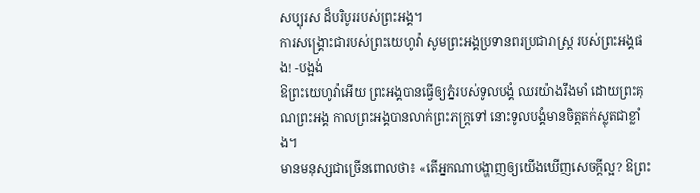សប្បុរស ដ៏បរិបូររបស់ព្រះអង្គ។
ការសង្គ្រោះជារបស់ព្រះយេហូវ៉ា សូមព្រះអង្គប្រទានពរប្រជារាស្ត្រ របស់ព្រះអង្គផង! -បង្អង់
ឱព្រះយេហូវ៉ាអើយ ព្រះអង្គបានធ្វើឲ្យភ្នំរបស់ទូលបង្គំ ឈរយ៉ាងរឹងមាំ ដោយព្រះគុណព្រះអង្គ កាលព្រះអង្គបានលាក់ព្រះភក្ត្រទៅ នោះទូលបង្គំមានចិត្តតក់ស្លុតជាខ្លាំង។
មានមនុស្សជាច្រើនពោលថា៖ «តើអ្នកណាបង្ហាញឲ្យយើងឃើញសេចក្ដីល្អ? ឱព្រះ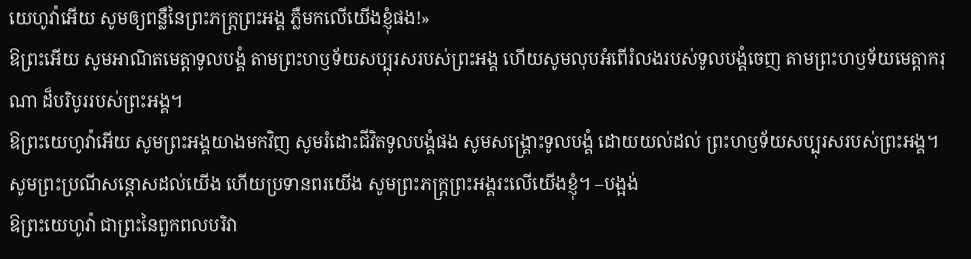យេហូវ៉ាអើយ សូមឲ្យពន្លឺនៃព្រះភក្ត្រព្រះអង្គ ភ្លឺមកលើយើងខ្ញុំផង!»
ឱព្រះអើយ សូមអាណិតមេត្តាទូលបង្គំ តាមព្រះហឫទ័យសប្បុរសរបស់ព្រះអង្គ ហើយសូមលុបអំពើរំលងរបស់ទូលបង្គំចេញ តាមព្រះហឫទ័យមេត្តាករុណា ដ៏បរិបូររបស់ព្រះអង្គ។
ឱព្រះយេហូវ៉ាអើយ សូមព្រះអង្គយាងមកវិញ សូមរំដោះជីវិតទូលបង្គំផង សូមសង្គ្រោះទូលបង្គំ ដោយយល់ដល់ ព្រះហឫទ័យសប្បុរសរបស់ព្រះអង្គ។
សូមព្រះប្រណីសន្ដោសដល់យើង ហើយប្រទានពរយើង សូមព្រះភក្ត្រព្រះអង្គរះលើយើងខ្ញុំ។ –បង្អង់
ឱព្រះយេហូវ៉ា ជាព្រះនៃពួកពលបរិវា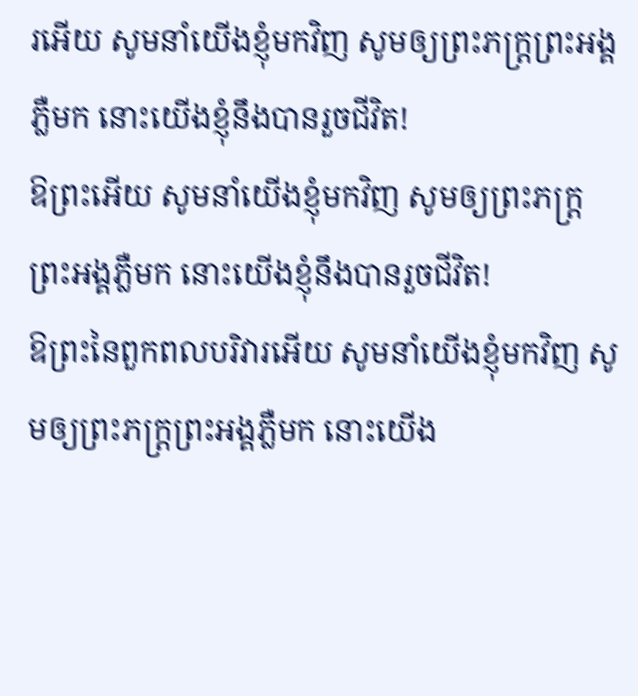រអើយ សូមនាំយើងខ្ញុំមកវិញ សូមឲ្យព្រះភក្ត្រព្រះអង្គភ្លឺមក នោះយើងខ្ញុំនឹងបានរួចជីវិត!
ឱព្រះអើយ សូមនាំយើងខ្ញុំមកវិញ សូមឲ្យព្រះភក្ត្រព្រះអង្គភ្លឺមក នោះយើងខ្ញុំនឹងបានរួចជីវិត!
ឱព្រះនៃពួកពលបរិវារអើយ សូមនាំយើងខ្ញុំមកវិញ សូមឲ្យព្រះភក្ត្រព្រះអង្គភ្លឺមក នោះយើង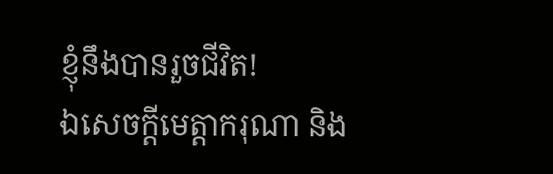ខ្ញុំនឹងបានរួចជីវិត!
ឯសេចក្ដីមេត្តាករុណា និង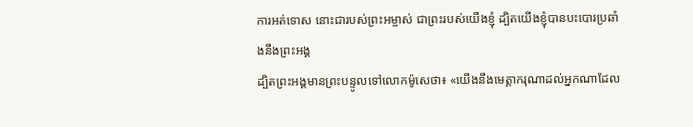ការអត់ទោស នោះជារបស់ព្រះអម្ចាស់ ជាព្រះរបស់យើងខ្ញុំ ដ្បិតយើងខ្ញុំបានបះបោរប្រឆាំងនឹងព្រះអង្គ
ដ្បិតព្រះអង្គមានព្រះបន្ទូលទៅលោកម៉ូសេថា៖ «យើងនឹងមេត្តាករុណាដល់អ្នកណាដែល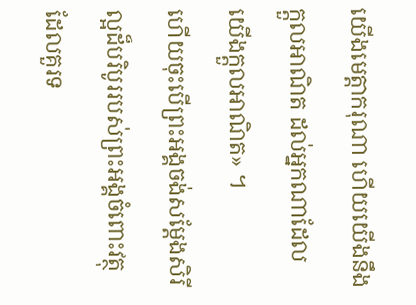យើងមេត្តាករុណា ហើយយើងនឹងក្តួលអាណិត ដល់អ្នកណាដែលយើងក្តួលអាណិត» ។
ហើយចុះបើព្រះអង្គចង់សម្ដែងសិរីល្អដ៏បរិបូររបស់ព្រះអង្គចំពោះវត្ថុដែលគួរទ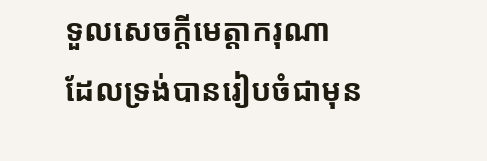ទួលសេចក្តីមេត្តាករុណា ដែលទ្រង់បានរៀបចំជាមុន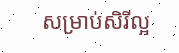សម្រាប់សិរីល្អ